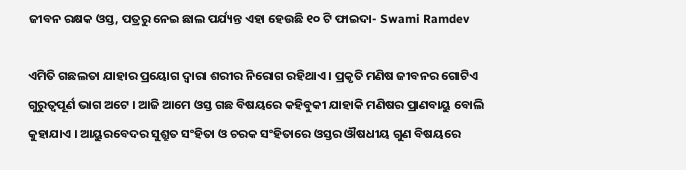ଜୀବନ ରକ୍ଷକ ଓସ୍ତ, ପତ୍ରରୁ ନେଇ ଛାଲ ପର୍ଯ୍ୟନ୍ତ ଏହା ହେଉଛି ୧୦ ଟି ଫାଇଦା- Swami Ramdev

ଏମିତି ଗଛଲତା ଯାହାର ପ୍ରୟୋଗ ଦ୍ଵାରା ଶରୀର ନିରୋଗ ରହିଥାଏ । ପ୍ରକୃତି ମଣିଷ ଜୀବନର ଗୋଟିଏ ଗୁରୁତ୍ଵପୂର୍ଣ ଭାଗ ଅଟେ । ଆଜି ଆମେ ଓସ୍ତ ଗଛ ବିଷୟରେ କହିବୁକୀ ଯାହାକି ମଣିଷର ପ୍ରାଣବାୟୁ ବୋଲି କୁହାଯାଏ । ଆୟୁରବେଦର ସୁଶ୍ରୁତ ସଂହିତା ଓ ଚରକ ସଂହିତାରେ ଓସ୍ତର ଔଷଧୀୟ ଗୁଣ ବିଷୟରେ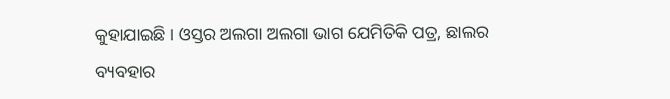କୁହାଯାଇଛି । ଓସ୍ତର ଅଲଗା ଅଲଗା ଭାଗ ଯେମିତିକି ପତ୍ର, ଛାଲର ବ୍ୟବହାର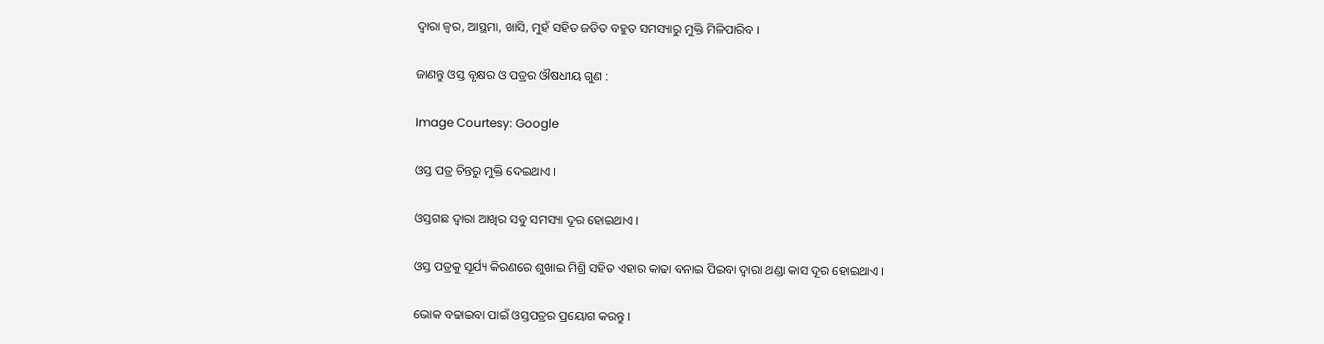ଦ୍ଵାରା ଜ୍ଵର, ଆସ୍ଥମା, ଖାସି, ମୁହଁ ସହିତ ଜଡିତ ବହୁତ ସମସ୍ୟାରୁ ମୁକ୍ତି ମିଳିପାରିବ ।

ଜାଣନ୍ତୁ ଓସ୍ତ ବୃକ୍ଷର ଓ ପତ୍ରର ଔଷଧୀୟ ଗୁଣ :

Image Courtesy: Google

ଓସ୍ତ ପତ୍ର ଚିନ୍ତରୁ ମୁକ୍ତି ଦେଇଥାଏ ।

ଓସ୍ତଗଛ ଦ୍ଵାରା ଆଖିର ସବୁ ସମସ୍ୟା ଦୂର ହୋଇଥାଏ ।

ଓସ୍ତ ପତ୍ରକୁ ସୂର୍ଯ୍ୟ କିରଣରେ ଶୁଖାଇ ମିଶ୍ରି ସହିତ ଏହାର କାଢା ବନାଇ ପିଇବା ଦ୍ଵାରା ଥଣ୍ଡା କାସ ଦୂର ହୋଇଥାଏ ।

ଭୋକ ବଢାଇବା ପାଇଁ ଓସ୍ତପତ୍ରର ପ୍ରୟୋଗ କରନ୍ତୁ ।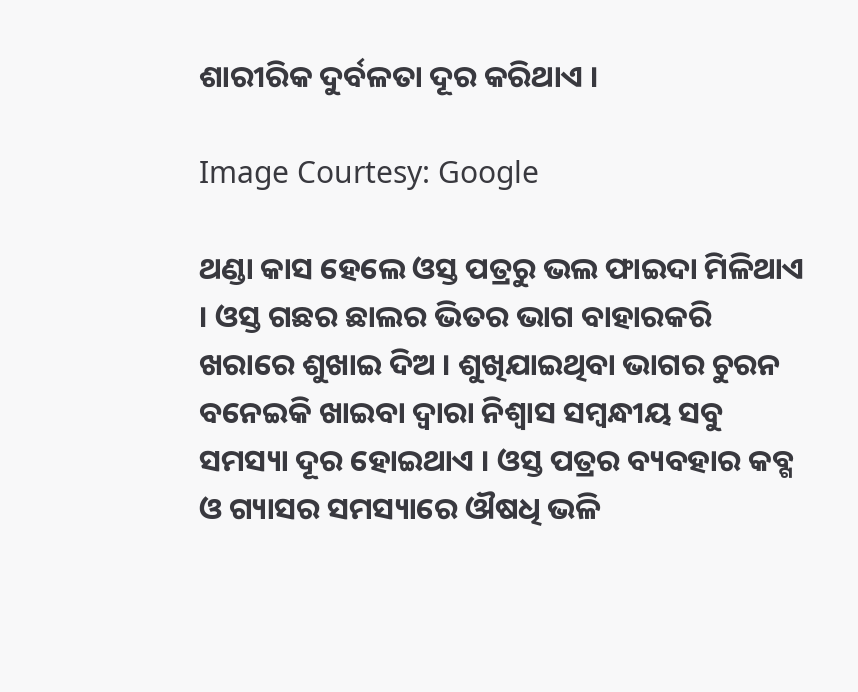ଶାରୀରିକ ଦୁର୍ବଳତା ଦୂର କରିଥାଏ ।

Image Courtesy: Google

ଥଣ୍ଡା କାସ ହେଲେ ଓସ୍ତ ପତ୍ରରୁ ଭଲ ଫାଇଦା ମିଳିଥାଏ । ଓସ୍ତ ଗଛର ଛାଲର ଭିତର ଭାଗ ବାହାରକରି ଖରାରେ ଶୁଖାଇ ଦିଅ । ଶୁଖିଯାଇଥିବା ଭାଗର ଚୁରନ ବନେଇକି ଖାଇବା ଦ୍ଵାରା ନିଶ୍ଵାସ ସମ୍ବନ୍ଧୀୟ ସବୁ ସମସ୍ୟା ଦୂର ହୋଇଥାଏ । ଓସ୍ତ ପତ୍ରର ବ୍ୟବହାର କବ୍ଗ ଓ ଗ୍ୟାସର ସମସ୍ୟାରେ ଔଷଧି ଭଳି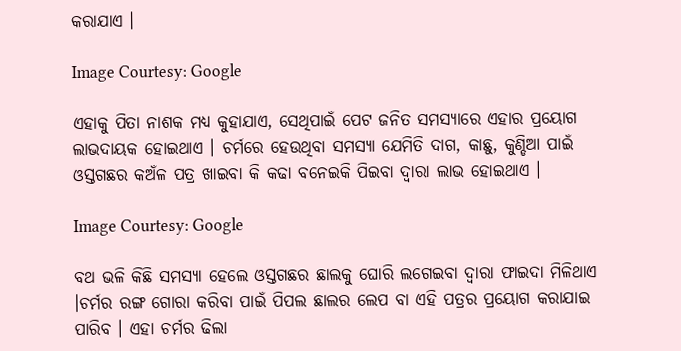କରାଯାଏ ।

Image Courtesy: Google

ଏହାକୁ ପିତା ନାଶକ ମଧ୍ୟ କୁହାଯାଏ, ସେଥିପାଇଁ ପେଟ ଜନିତ ସମସ୍ୟାରେ ଏହାର ପ୍ରୟୋଗ ଲାଭଦାୟକ ହୋଇଥାଏ । ଚର୍ମରେ ହେଉଥିବା ସମସ୍ୟା ଯେମିତି ଦାଗ, କାଛୁ, କୁଣ୍ଡିଆ ପାଇଁ ଓସ୍ତଗଛର କଅଁଳ ପତ୍ର ଖାଇବା କି କଢା ବନେଇକି ପିଇବା ଦ୍ଵାରା ଲାଭ ହୋଇଥାଏ ।

Image Courtesy: Google

ବଥ ଭଳି କିଛି ସମସ୍ୟା ହେଲେ ଓସ୍ତଗଛର ଛାଲକୁ ଘୋରି ଲଗେଇବା ଦ୍ଵାରା ଫାଇଦା ମିଳିଥାଏ ।ଚର୍ମର ରଙ୍ଗ ଗୋରା କରିବା ପାଇଁ ପିପଲ ଛାଲର ଲେପ ବା ଏହି ପତ୍ରର ପ୍ରୟୋଗ କରାଯାଇ ପାରିବ । ଏହା ଚର୍ମର ଢିଲା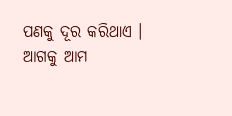ପଣକୁ ଦୂର କରିଥାଏ । ଆଗକୁ ଆମ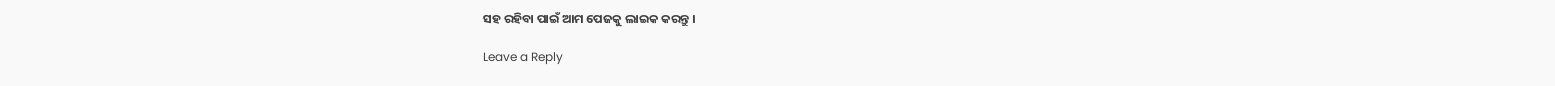ସହ ରହିବା ପାଇଁ ଆମ ପେଜକୁ ଲାଇକ କରନ୍ତୁ ।

Leave a Reply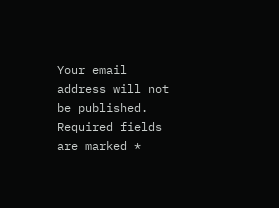Your email address will not be published. Required fields are marked *